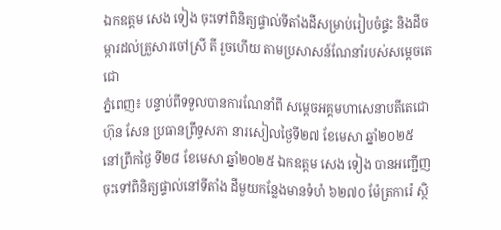ឯកឧត្ដម សេង ទៀង ចុះទៅពិនិត្យផ្ទាល់ទីតាំងដីសម្រាប់រៀបចំផ្ទះ និងដីចម្ការដល់គ្រួសារចៅស្រី តី រួចហើយ តាមប្រសាសន៍ណែនាំរបស់សម្ដេចតេជោ
ភ្នំពេញ៖ បន្ទាប់ពីទទួលបានការណែនាំពី សម្ដេចអគ្គមហាសេនាបតីតេជោ ហ៊ុន សែន ប្រធានព្រឹទ្ធសភា នារសៀលថ្ងៃទី២៧ ខែមេសា ឆ្នាំ២០២៥ នៅព្រឹកថ្ងៃ ទី២៨ ខែមេសា ឆ្នាំ២០២៥ ឯកឧត្ដម សេង ទៀង បានអញ្ជើញចុះទៅពិនិត្យផ្ទាល់នៅទីតាំង ដីមួយកន្លែងមានទំហំ ៦២៧០ ម៉ែត្រការ៉េ ស្ថិ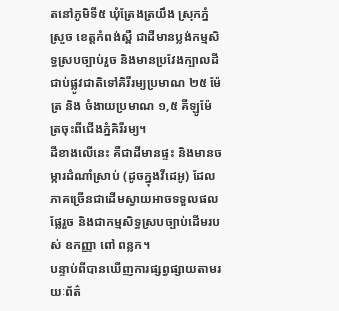តនៅភូមិទី៥ ឃុំត្រែងត្រយឹង ស្រុកភ្នំស្រួច ខេត្តកំពង់ស្ពឺ ជាដីមានប្លង់កម្មសិទ្ធស្របច្បាប់រួច និងមានប្រវែងក្បាលដីជាប់ផ្លូវជាតិទៅគិរីរម្យប្រមាណ ២៥ ម៉ែត្រ និង ចំងាយប្រមាណ ១,៥ គីឡូម៉ែត្រចុះពីជើងភ្នំគិរីរម្យ។
ដីខាងលើនេះ គឺជាដីមានផ្ទះ និងមានចម្ការដំណាំស្រាប់ (ដូចក្នុងវីដេអូ) ដែលភាគច្រើនជាដើមស្វាយអាចទទួលផលផ្លែរួច និងជាកម្មសិទ្ធស្របច្បាប់ដើមរបស់ ឧកញ្ញា ពៅ ពន្លក។
បន្ទាប់ពីបានឃើញការផ្សព្វផ្សាយតាមរយៈព័ត៌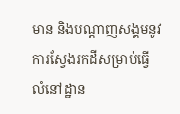មាន និងបណ្ដាញសង្គមនូវការស្វែងរកដីសម្រាប់ធ្វើលំនៅដ្ឋាន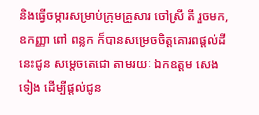និងធ្វើចម្ការសម្រាប់ក្រុមគ្រួសារ ចៅស្រី តី រួចមក, ឧកញ្ញា ពៅ ពន្លក ក៏បានសម្រេចចិត្តគោរពផ្ដល់ដីនេះជូន សម្ដេចតេជោ តាមរយៈ ឯកឧត្ដម សេង ទៀង ដើម្បីផ្ដល់ជូន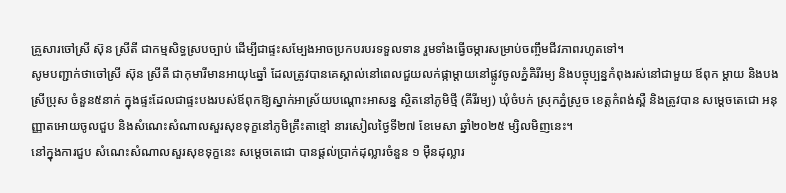គ្រួសារចៅស្រី ស៊ុន ស្រីតី ជាកម្មសិទ្ធស្របច្បាប់ ដើម្បីជាផ្ទះសម្បែងអាចប្រកបរបរទទួលទាន រួមទាំងធ្វើចម្ការសម្រាប់ចញ្ចឹមជីវភាពរហូតទៅ។
សូមបញ្ជាក់ថាចៅស្រី ស៊ុន ស្រីតី ជាកុមារីមានអាយុ៤ឆ្នាំ ដែលត្រូវបានគេស្គាល់នៅពេលជួយលក់ផ្កាម្ដាយនៅផ្លូវចូលភ្នំគិរីរម្យ និងបច្ចុប្បន្នកំពុងរស់នៅជាមួយ ឪពុក ម្ដាយ និងបងស្រីប្រុស ចំនួន៥នាក់ ក្នុងផ្ទះដែលជាផ្ទះបងរបស់ឪពុកឱ្យស្នាក់អាស្រ័យបណ្ដោះអាសន្ន ស្ថិតនៅភូមិថ្មី (គីរីរម្យ) ឃុំចំបក់ ស្រុកភ្នំស្រួច ខេត្តកំពង់ស្ពឺ និងត្រូវបាន សម្ដេចតេជោ អនុញ្ញាតអោយចូលជួប និងសំណេះសំណាលសួរសុខទុក្ខនៅភូមិគ្រឹះតាខ្មៅ នារសៀលថ្ងៃទី២៧ ខែមេសា ឆ្នាំ២០២៥ ម្សិលមិញនេះ។
នៅក្នុងការជួប សំណេះសំណាលសួរសុខទុក្ខនេះ សម្ដេចតេជោ បានផ្ដល់ប្រាក់ដុល្លារចំនួន ១ ម៉ឺនដុល្លារ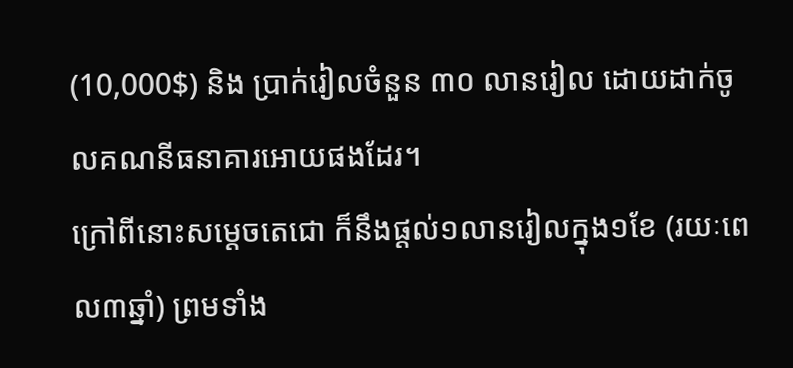(10,000$) និង ប្រាក់រៀលចំនួន ៣០ លានរៀល ដោយដាក់ចូលគណនីធនាគារអោយផងដែរ។
ក្រៅពីនោះសម្ដេចតេជោ ក៏នឹងផ្ដល់១លានរៀលក្នុង១ខែ (រយៈពេល៣ឆ្នាំ) ព្រមទាំង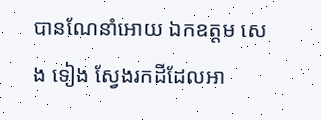បានណែនាំអោយ ឯកឧត្ដម សេង ទៀង ស្វែងរកដីដែលអា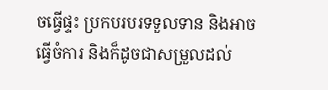ចធ្វើផ្ទះ ប្រកបរបរទទួលទាន និងអាចធ្វើចំការ និងក៏ដូចជាសម្រួលដល់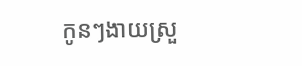កូនៗងាយស្រួ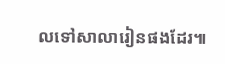លទៅសាលារៀនផងដែរ៕